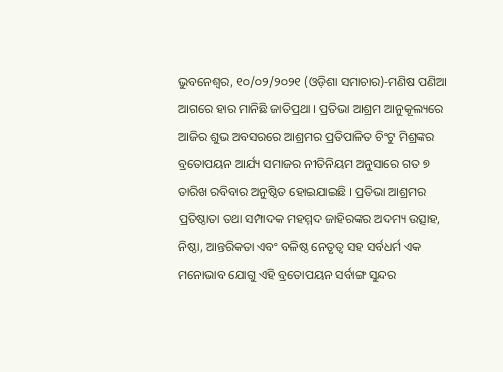ଭୁବନେଶ୍ୱର, ୧୦/୦୨/୨୦୨୧ (ଓଡ଼ିଶା ସମାଚାର)-ମଣିଷ ପଣିଆ ଆଗରେ ହାର ମାନିଛି ଜାତିପ୍ରଥା । ପ୍ରତିଭା ଆଶ୍ରମ ଆନୁକୂଲ୍ୟରେ ଆଜିର ଶୁଭ ଅବସରରେ ଆଶ୍ରମର ପ୍ରତିପାଳିତ ଚିଂଟୁ ମିଶ୍ରଙ୍କର ବ୍ରତୋପୟନ ଆର୍ଯ୍ୟ ସମାଜର ନୀତିନିୟମ ଅନୁସାରେ ଗତ ୭ ତାରିଖ ରବିବାର ଅନୁଷ୍ଠିତ ହୋଇଯାଇଛି । ପ୍ରତିଭା ଆଶ୍ରମର ପ୍ରତିଷ୍ଠାତା ତଥା ସମ୍ପାଦକ ମହମ୍ମଦ ଜାହିରଙ୍କର ଅଦମ୍ୟ ଉତ୍ସାହ, ନିଷ୍ଠା, ଆନ୍ତରିକତା ଏବଂ ବଳିଷ୍ଠ ନେତୃତ୍ୱ ସହ ସର୍ବଧର୍ମ ଏକ ମନୋଭାବ ଯୋଗୁ ଏହି ବ୍ରତୋପୟନ ସର୍ବାଙ୍ଗ ସୁନ୍ଦର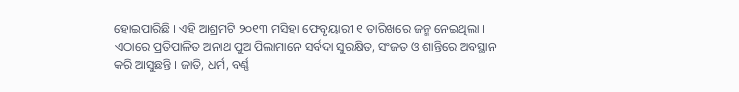ହୋଇପାରିଛି । ଏହି ଆଶ୍ରମଟି ୨୦୧୩ ମସିହା ଫେବୃୟାରୀ ୧ ତାରିଖରେ ଜନ୍ମ ନେଇଥିଲା । ଏଠାରେ ପ୍ରତିପାଳିତ ଅନାଥ ପୁଅ ପିଲାମାନେ ସର୍ବଦା ସୁରକ୍ଷିତ, ସଂଜତ ଓ ଶାନ୍ତିରେ ଅବସ୍ଥାନ କରି ଆସୁଛନ୍ତି । ଜାତି, ଧର୍ମ, ବର୍ଣ୍ଣ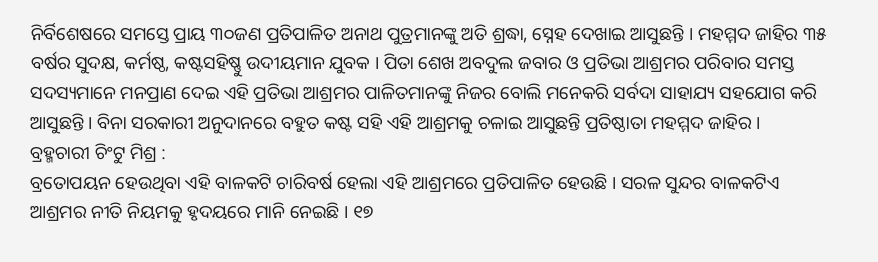ନିର୍ବିଶେଷରେ ସମସ୍ତେ ପ୍ରାୟ ୩୦ଜଣ ପ୍ରତିପାଳିତ ଅନାଥ ପୁତ୍ରମାନଙ୍କୁ ଅତି ଶ୍ରଦ୍ଧା, ସ୍ନେହ ଦେଖାଇ ଆସୁଛନ୍ତି । ମହମ୍ମଦ ଜାହିର ୩୫ ବର୍ଷର ସୁଦକ୍ଷ, କର୍ମଷ୍ଠ, କଷ୍ଟସହିଷ୍ଣୁ ଉଦୀୟମାନ ଯୁବକ । ପିତା ଶେଖ ଅବଦୁଲ ଜବାର ଓ ପ୍ରତିଭା ଆଶ୍ରମର ପରିବାର ସମସ୍ତ ସଦସ୍ୟମାନେ ମନପ୍ରାଣ ଦେଇ ଏହି ପ୍ରତିଭା ଆଶ୍ରମର ପାଳିତମାନଙ୍କୁ ନିଜର ବୋଲି ମନେକରି ସର୍ବଦା ସାହାଯ୍ୟ ସହଯୋଗ କରି ଆସୁଛନ୍ତି । ବିନା ସରକାରୀ ଅନୁଦାନରେ ବହୁତ କଷ୍ଟ ସହି ଏହି ଆଶ୍ରମକୁ ଚଳାଇ ଆସୁଛନ୍ତି ପ୍ରତିଷ୍ଠାତା ମହମ୍ମଦ ଜାହିର ।
ବ୍ରହ୍ମଚାରୀ ଚିଂଟୁ ମିଶ୍ର :
ବ୍ରତୋପୟନ ହେଉଥିବା ଏହି ବାଳକଟି ଚାରିବର୍ଷ ହେଲା ଏହି ଆଶ୍ରମରେ ପ୍ରତିପାଳିତ ହେଉଛି । ସରଳ ସୁନ୍ଦର ବାଳକଟିଏ ଆଶ୍ରମର ନୀତି ନିୟମକୁ ହୃଦୟରେ ମାନି ନେଇଛି । ୧୭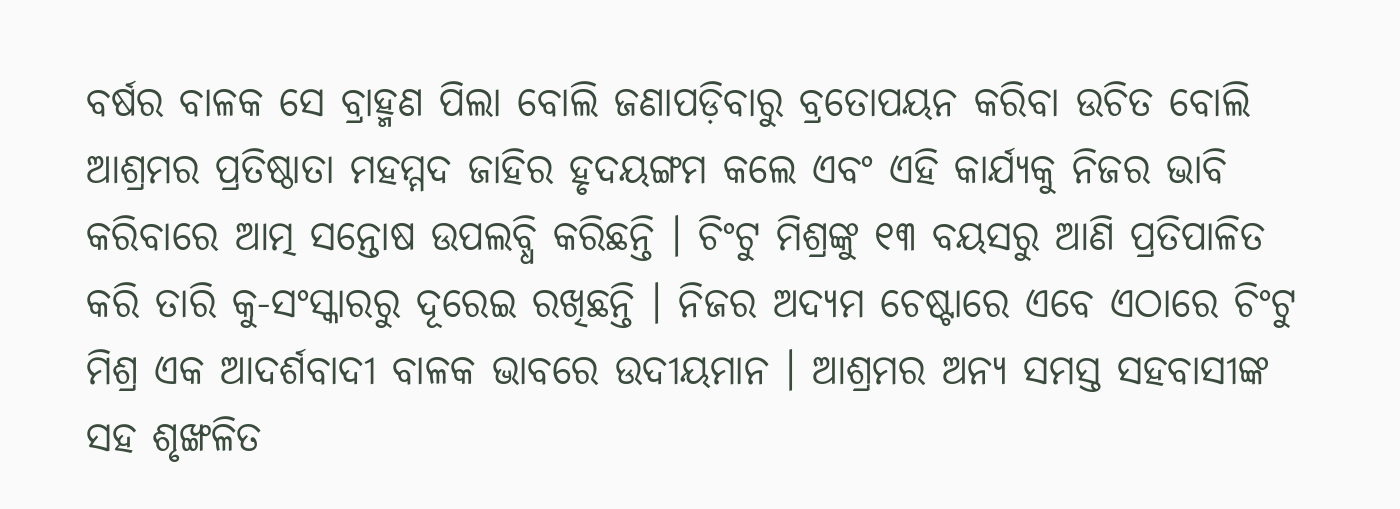ବର୍ଷର ବାଳକ ସେ ବ୍ରାହ୍ମଣ ପିଲା ବୋଲି ଜଣାପଡ଼ିବାରୁ ବ୍ରତୋପୟନ କରିବା ଉଚିତ ବୋଲି ଆଶ୍ରମର ପ୍ରତିଷ୍ଠାତା ମହମ୍ମଦ ଜାହିର ହୃଦୟଙ୍ଗମ କଲେ ଏବଂ ଏହି କାର୍ଯ୍ୟକୁ ନିଜର ଭାବି କରିବାରେ ଆତ୍ମ ସନ୍ତୋଷ ଉପଲବ୍ଧି କରିଛନ୍ତି । ଚିଂଟୁ ମିଶ୍ରଙ୍କୁ ୧୩ ବୟସରୁ ଆଣି ପ୍ରତିପାଳିତ କରି ତାରି କୁ-ସଂସ୍କାରରୁ ଦୂରେଇ ରଖିଛନ୍ତି । ନିଜର ଅଦ୍ୟମ ଚେଷ୍ଟାରେ ଏବେ ଏଠାରେ ଚିଂଟୁ ମିଶ୍ର ଏକ ଆଦର୍ଶବାଦୀ ବାଳକ ଭାବରେ ଉଦୀୟମାନ । ଆଶ୍ରମର ଅନ୍ୟ ସମସ୍ତ ସହବାସୀଙ୍କ ସହ ଶୃଙ୍ଖଳିତ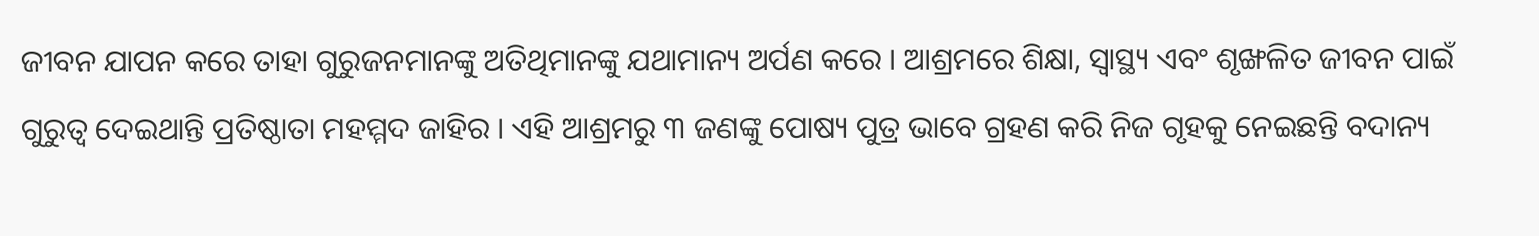ଜୀବନ ଯାପନ କରେ ତାହା ଗୁରୁଜନମାନଙ୍କୁ ଅତିଥିମାନଙ୍କୁ ଯଥାମାନ୍ୟ ଅର୍ପଣ କରେ । ଆଶ୍ରମରେ ଶିକ୍ଷା, ସ୍ୱାସ୍ଥ୍ୟ ଏବଂ ଶୃଙ୍ଖଳିତ ଜୀବନ ପାଇଁ ଗୁରୁତ୍ୱ ଦେଇଥାନ୍ତି ପ୍ରତିଷ୍ଠାତା ମହମ୍ମଦ ଜାହିର । ଏହି ଆଶ୍ରମରୁ ୩ ଜଣଙ୍କୁ ପୋଷ୍ୟ ପୁତ୍ର ଭାବେ ଗ୍ରହଣ କରି ନିଜ ଗୃହକୁ ନେଇଛନ୍ତି ବଦାନ୍ୟ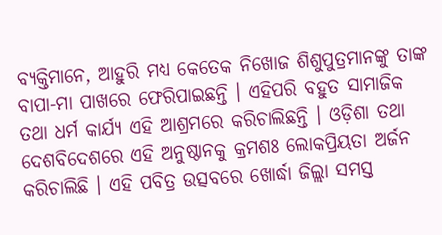ବ୍ୟକ୍ତିମାନେ, ଆହୁରି ମଧ୍ୟ କେତେକ ନିଖୋଜ ଶିଶୁପୁତ୍ରମାନଙ୍କୁ ତାଙ୍କ ବାପା-ମା ପାଖରେ ଫେରିପାଇଛନ୍ତି । ଏହିପରି ବହୁତ ସାମାଜିକ ତଥା ଧର୍ମ କାର୍ଯ୍ୟ ଏହି ଆଶ୍ରମରେ କରିଚାଲିଛନ୍ତି । ଓଡ଼ିଶା ତଥା ଦେଶବିଦେଶରେ ଏହି ଅନୁଷ୍ଠାନକୁ କ୍ରମଶଃ ଲୋକପ୍ରିୟତା ଅର୍ଜନ କରିଚାଲିଛି । ଏହି ପବିତ୍ର ଉତ୍ସବରେ ଖୋର୍ଦ୍ଧା ଜିଲ୍ଲା ସମସ୍ତ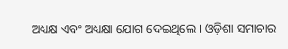ଅଧ୍ୟକ୍ଷ ଏବଂ ଅଧ୍ୟକ୍ଷା ଯୋଗ ଦେଇଥିଲେ । ଓଡ଼ିଶା ସମାଚାର